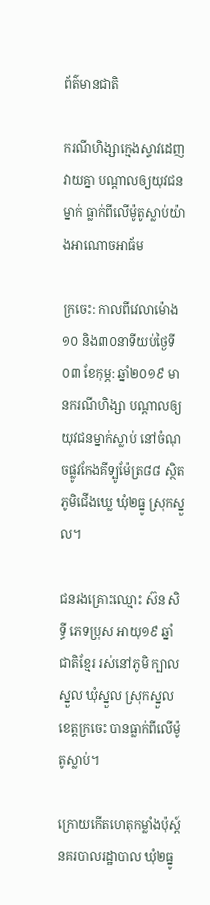ព័ត៌មានជាតិ

ករណីហិង្សាក្មេងស្ទាវដេញវាយគ្នា បណ្ដាលឲ្យយុវជនម្នាក់ ធ្លាក់ពីលើម៉ូតូស្លាប់យ៉ាងអាណោចអាធ័ម

ក្រចេះ: កាលពីវេលាម៉ោង ១០ និង៣០នាទីយប់ថ្ងៃទី០៣ ខែកុម្ភ: ឆ្នាំ២០១៩ មានករណីហិង្សា បណ្តាលឲ្យយុវជនម្នាក់ស្លាប់ នៅចំណុចផ្លូវកែងគីទ្បូម៉ែត្រ៨៨ ស្ថិតភូមិជើងឃ្លេ ឃុំ២ធ្នូ ស្រុកស្នួល។

ជនរងគ្រោះឈ្មោះ ស៊ន សិទ្ធី ភេទប្រុស អាយុ១៩ ឆ្នាំ ជាតិខ្មែរ រស់នៅភូមិ ក្បាលស្នួល ឃុំស្នួល ស្រុកស្នួល ខេត្តក្រចេះ បានធ្លាក់ពីលើម៉ូតូស្លាប់។

ក្រោយកើតហេតុកម្លាំងប៉ុស្ត៍នគរបាលរដ្ឋាបាល ឃុំ២ធ្នូ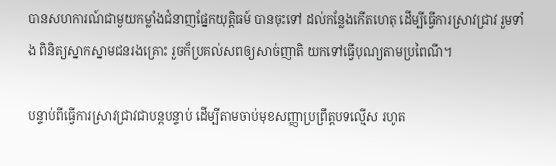បានសហការណ៍ជាមួយកម្លាំងជំនាញផ្នែកយុត្តិធម៍ បានចុះទៅ ដល់កន្លែងកើតហេតុ ដើម្បីធ្វើការស្រាវជ្រាវ រួមទាំង ពិនិត្យស្នាកស្នាមជនរងគ្រោះ រួចក៏ប្រគល់សពឲ្យសាច់ញាតិ យកទៅធ្វើបុណ្យតាមប្រពៃណី។

បន្ទាប់ពីធ្វើការស្រាវជ្រាវជាបន្តបន្ទាប់ ដើម្បីតាមចាប់មុខសញ្ញាប្រព្រឹត្តបទល្មើស រហូត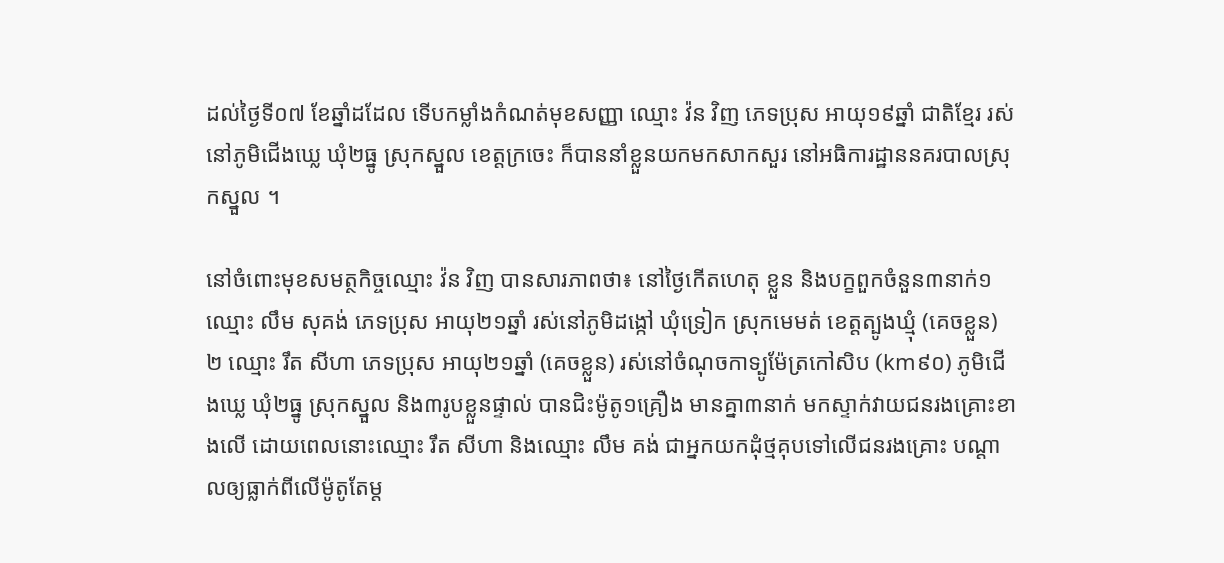ដល់ថ្ងៃទី០៧ ខែឆ្នាំដដែល ទើបកម្លាំងកំណត់មុខសញ្ញា ឈ្មោះ វ៉ន វិញ ភេទប្រុស អាយុ១៩ឆ្នាំ ជាតិខ្មែរ រស់នៅភូមិជើងឃ្លេ ឃុំ២ធ្នូ ស្រុកស្នួល ខេត្តក្រចេះ ក៏បាននាំខ្លួនយកមកសាកសួរ នៅអធិការដ្ឋាននគរបាលស្រុកស្នួល ។

នៅចំពោះមុខសមត្ថកិច្ចឈ្មោះ វ៉ន វិញ បានសារភាពថា៖ នៅថ្ងៃកើតហេតុ ខ្លួន និងបក្ខពួកចំនួន៣នាក់១ ឈ្មោះ លឹម សុគង់ ភេទប្រុស អាយុ២១ឆ្នាំ រស់នៅភូមិដង្កៅ ឃុំទ្រៀក ស្រុកមេមត់ ខេត្តត្បូងឃ្មុំ (គេចខ្លួន) ២ ឈ្មោះ រឹត សីហា ភេទប្រុស អាយុ២១ឆ្នាំ (គេចខ្លួន) រស់នៅចំណុចកាទ្បូម៉ែត្រកៅសិប (km៩០) ភូមិជើងឃ្លេ ឃុំ២ធ្នូ ស្រុកស្នួល និង៣រូបខ្លួនផ្ទាល់ បានជិះម៉ូតូ១គ្រឿង មានគ្នា៣នាក់ មកស្ទាក់វាយជនរងគ្រោះខាងលើ ដោយពេលនោះឈ្មោះ រឹត សីហា និងឈ្មោះ លឹម គង់ ជាអ្នកយកដុំថ្មគុបទៅលើជនរងគ្រោះ បណ្តាលឲ្យធ្លាក់ពីលើម៉ូតូតែម្ត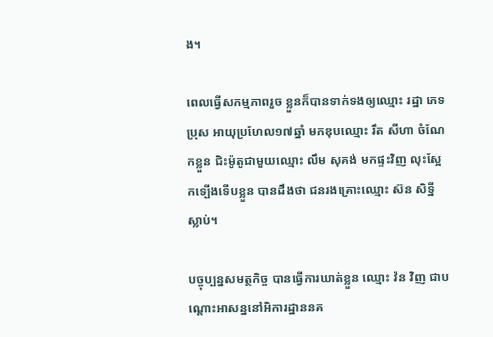ង។

ពេលធ្វើសកម្មភាពរួច ខ្លួនក៏បានទាក់ទងឲ្យឈ្មោះ រដ្ឋា ភេទ ប្រុស អាយុប្រហែល១៧ឆ្នាំ មកឌុបឈ្មោះ រឹត សីហា ចំណែកខ្លួន ជិះម៉ូតូជាមួយឈ្មោះ លឹម សុគង់ មកផ្ទះវិញ លុះស្អែកទ្បើងទើបខ្លួន បានដឹងថា ជនរងគ្រោះឈ្មោះ ស៊ន សិទ្ឋី ស្លាប់។

បច្ចុប្បន្នសមត្ថកិច្ច បានធ្វើការឃាត់ខ្លួន ឈ្មោះ វ៉ន វិញ ជាបណ្តោះអាសន្ននៅអិការដ្ឋាននគ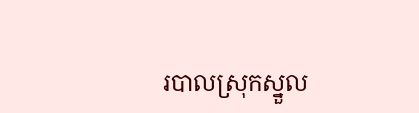របាលស្រុកស្នួល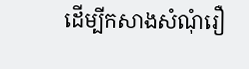ដើម្បីកសាងសំណុំរឿ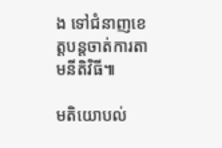ង ទៅជំនាញខេត្តបន្តចាត់ការតាមនីតិវិធី៕

មតិយោបល់